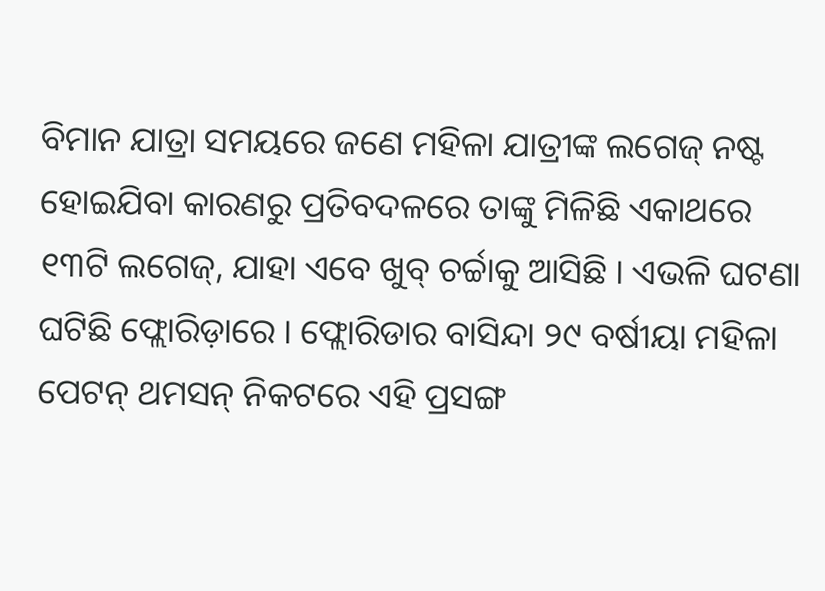ବିମାନ ଯାତ୍ରା ସମୟରେ ଜଣେ ମହିଳା ଯାତ୍ରୀଙ୍କ ଲଗେଜ୍ ନଷ୍ଟ ହୋଇଯିବା କାରଣରୁ ପ୍ରତିବଦଳରେ ତାଙ୍କୁ ମିଳିଛି ଏକାଥରେ ୧୩ଟି ଲଗେଜ୍, ଯାହା ଏବେ ଖୁବ୍ ଚର୍ଚ୍ଚାକୁ ଆସିଛି । ଏଭଳି ଘଟଣା ଘଟିଛି ଫ୍ଲୋରିଡ଼ାରେ । ଫ୍ଲୋରିଡାର ବାସିନ୍ଦା ୨୯ ବର୍ଷୀୟା ମହିଳା ପେଟନ୍ ଥମସନ୍ ନିକଟରେ ଏହି ପ୍ରସଙ୍ଗ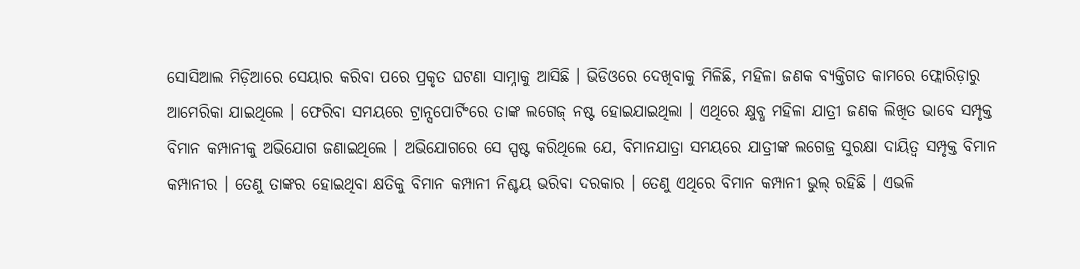ସୋସିଆଲ ମିଡ଼ିଆରେ ସେୟାର କରିବା ପରେ ପ୍ରକୃତ ଘଟଣା ସାମ୍ନାକୁ ଆସିଛି । ଭିଡିଓରେ ଦେଖିବାକୁ ମିଳିଛି, ମହିଳା ଜଣକ ବ୍ୟକ୍ତିଗତ କାମରେ ଫ୍ଲୋରିଡ଼ାରୁ ଆମେରିକା ଯାଇଥିଲେ । ଫେରିବା ସମୟରେ ଟ୍ରାନ୍ସପୋର୍ଟିଂରେ ତାଙ୍କ ଲଗେଜ୍ ନଷ୍ଟ ହୋଇଯାଇଥିଲା । ଏଥିରେ କ୍ଷୁବ୍ଧ ମହିଳା ଯାତ୍ରୀ ଜଣକ ଲିଖିତ ଭାବେ ସମ୍ପୃକ୍ତ ବିମାନ କମ୍ପାନୀକୁ ଅଭିଯୋଗ ଜଣାଇଥିଲେ । ଅଭିଯୋଗରେ ସେ ସ୍ପଷ୍ଟ କରିଥିଲେ ଯେ, ବିମାନଯାତ୍ରା ସମୟରେ ଯାତ୍ରୀଙ୍କ ଲଗେଜ୍ର ସୁରକ୍ଷା ଦାୟିତ୍ୱ ସମ୍ପୃକ୍ତ ବିମାନ କମ୍ପାନୀର । ତେଣୁ ତାଙ୍କର ହୋଇଥିବା କ୍ଷତିକୁ ବିମାନ କମ୍ପାନୀ ନିଶ୍ଚୟ ଭରିବା ଦରକାର । ତେଣୁ ଏଥିରେ ବିମାନ କମ୍ପାନୀ ଭୁଲ୍ ରହିଛି । ଏଭଳି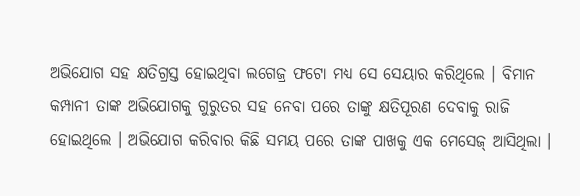ଅଭିଯୋଗ ସହ କ୍ଷତିଗ୍ରସ୍ତ ହୋଇଥିବା ଲଗେଜ୍ର ଫଟୋ ମଧ୍ୟ ସେ ସେୟାର କରିଥିଲେ । ବିମାନ କମ୍ପାନୀ ତାଙ୍କ ଅଭିଯୋଗକୁ ଗୁରୁତର ସହ ନେବା ପରେ ତାଙ୍କୁ କ୍ଷତିପୂରଣ ଦେବାକୁ ରାଜି ହୋଇଥିଲେ । ଅଭିଯୋଗ କରିବାର କିଛି ସମୟ ପରେ ତାଙ୍କ ପାଖକୁ ଏକ ମେସେଜ୍ ଆସିଥିଲା ।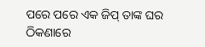ପରେ ପରେ ଏକ ଜିପ୍ ତାଙ୍କ ଘର ଠିକଣାରେ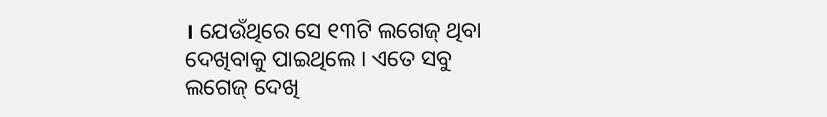। ଯେଉଁଥିରେ ସେ ୧୩ଟି ଲଗେଜ୍ ଥିବା ଦେଖିବାକୁ ପାଇଥିଲେ । ଏତେ ସବୁ ଲଗେଜ୍ ଦେଖି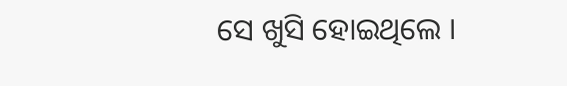ସେ ଖୁସି ହୋଇଥିଲେ ।